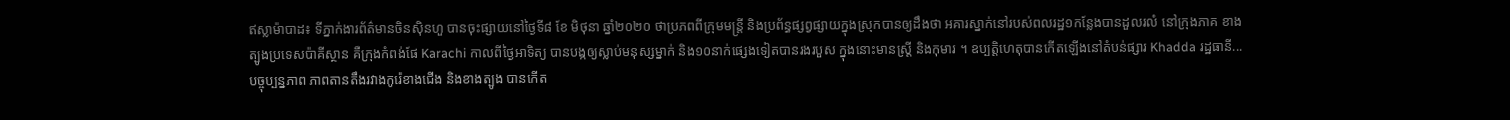ឥស្លាម៉ាបាដ៖ ទីភ្នាក់ងារព័ត៌មានចិនស៊ិនហួ បានចុះផ្សាយនៅថ្ងៃទី៨ ខែ មិថុនា ឆ្នាំ២០២០ ថាប្រភពពីក្រុមមន្ត្រី និងប្រព័ន្ធផ្សព្វផ្សាយក្នុងស្រុកបានឲ្យដឹងថា អគារស្នាក់នៅរបស់ពលរដ្ឋ១កន្លែងបានដួលរលំ នៅក្រុងភាគ ខាងត្បូងប្រទេសប៉ាគីស្ថាន គឺក្រុងកំពង់ផែ Karachi កាលពីថ្ងៃអាទិត្យ បានបង្កឲ្យស្លាប់មនុស្សម្នាក់ និង១០នាក់ផ្សេងទៀតបានរងរបួស ក្នុងនោះមានស្ត្រី និងកុមារ ។ ឧប្បត្តិហេតុបានកើតឡើងនៅតំបន់ផ្សារ Khadda រដ្ឋធានី...
បច្ចុប្បន្នភាព ភាពតានតឹងរវាងកូរ៉េខាងជើង និងខាងត្បូង បានកើត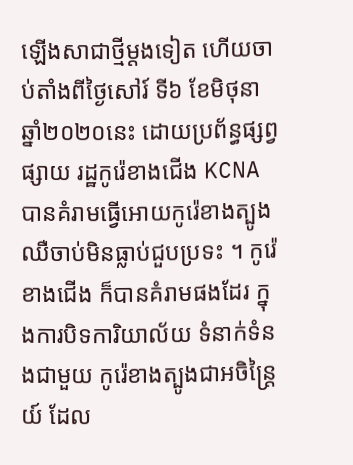ឡើងសាជាថ្មីម្តងទៀត ហើយចាប់តាំងពីថ្ងៃសៅរ៍ ទី៦ ខែមិថុនា ឆ្នាំ២០២០នេះ ដោយប្រព័ន្ធផ្សព្វផ្សាយ រដ្ឋកូរ៉េខាងជើង KCNA បានគំរាមធ្វើអោយកូរ៉េខាងត្បូង ឈឺចាប់មិនធ្លាប់ជួបប្រទះ ។ កូរ៉េខាងជើង ក៏បានគំរាមផងដែរ ក្នុងការបិទការិយាល័យ ទំនាក់ទំនងជាមួយ កូរ៉េខាងត្បូងជាអចិន្ត្រៃយ៍ ដែល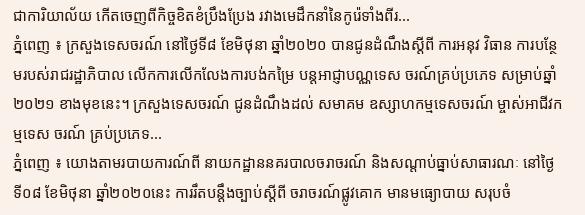ជាការិយាល័យ កើតចេញពីកិច្ចខិតខំប្រឹងប្រែង រវាងមេដឹកនាំនៃកូរ៉េទាំងពីរ...
ភ្នំពេញ ៖ ក្រសួងទេសចរណ៍ នៅថ្ងៃទី៨ ខែមិថុនា ឆ្នាំ២០២០ បានជូនដំណឹងស្ដីពី ការអនុវ វិធាន ការបន្ថែមរបស់រាជរដ្ឋាភិបាល លើកការលើកលែងការបង់កម្រៃ បន្ដអាជ្ញាបណ្ណទេស ចរណ៍គ្រប់ប្រភេទ សម្រាប់ឆ្នាំ២០២១ ខាងមុខនេះ។ ក្រសួងទេសចរណ៍ ជូនដំណឹងដល់ សមាគម ឧស្សាហកម្មទេសចរណ៍ ម្ចាស់អាជីវកម្មទេស ចរណ៍ គ្រប់ប្រភេទ...
ភ្នំពេញ ៖ យោងតាមរបាយការណ៍ពី នាយកដ្ឋាននគរបាលចរាចរណ៍ និងសណ្តាប់ធ្នាប់សាធារណៈ នៅថ្ងៃទី០៨ ខែមិថុនា ឆ្នាំ២០២០នេះ ការរឹតបន្ដឹងច្បាប់ស្ដីពី ចរាចរណ៍ផ្លូវគោក មានមធ្យោបាយ សរុបចំ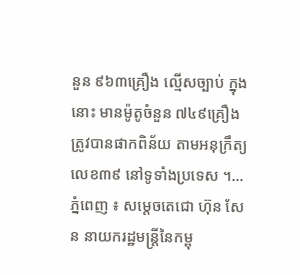នួន ៩៦៣គ្រឿង ល្មើសច្បាប់ ក្នុងនោះ មានម៉ូតូចំនួន ៧៤៩គ្រឿង ត្រូវបានផាកពិន័យ តាមអនុក្រឹត្យ លេខ៣៩ នៅទូទាំងប្រទេស ។...
ភ្នំពេញ ៖ សម្ដេចតេជោ ហ៊ុន សែន នាយករដ្ឋមន្ដ្រីនៃកម្ពុ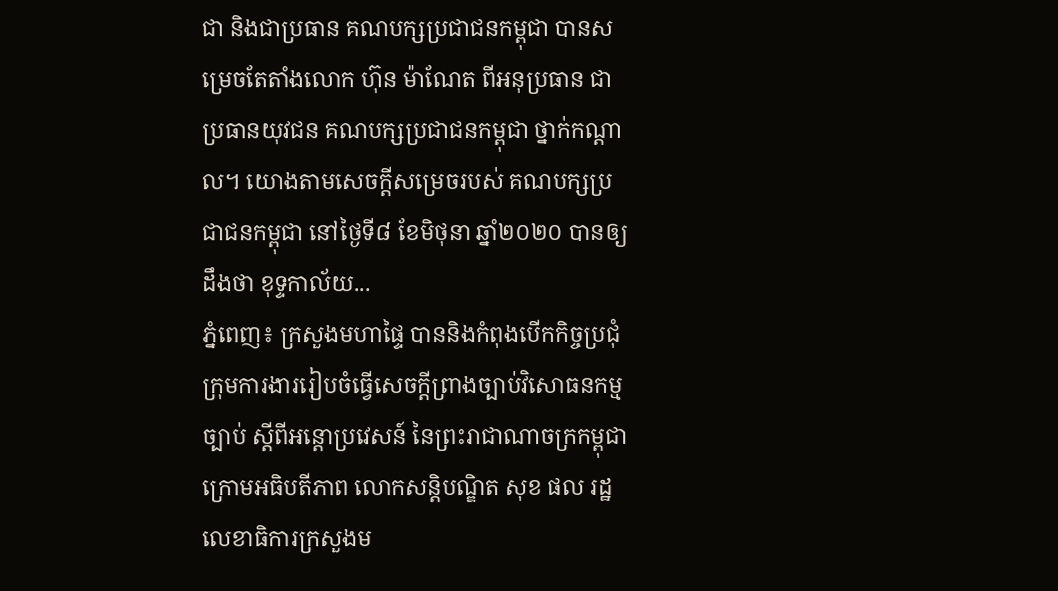ជា និងជាប្រធាន គណបក្សប្រជាជនកម្ពុជា បានសម្រេចតែតាំងលោក ហ៊ុន ម៉ាណែត ពីអនុប្រធាន ជាប្រធានយុវជន គណបក្សប្រជាជនកម្ពុជា ថ្នាក់កណ្ដាល។ យោងតាមសេចក្ដីសម្រេចរបស់ គណបក្សប្រជាជនកម្ពុជា នៅថ្ងៃទី៨ ខែមិថុនា ឆ្នាំ២០២០ បានឲ្យដឹងថា ខុទ្ទកាល័យ...
ភ្នំពេញ៖ ក្រសួងមហាផ្ទៃ បាននិងកំពុងបើកកិច្ចប្រជុំក្រុមការងាររៀបចំធ្វើសេចក្តីព្រាងច្បាប់វិសោធនកម្មច្បាប់ ស្តីពីអន្តោប្រវេសន៍ នៃព្រះរាជាណាចក្រកម្ពុជា ក្រោមអធិបតីភាព លោកសន្តិបណ្ឌិត សុខ ផល រដ្ឋលេខាធិការក្រសួងម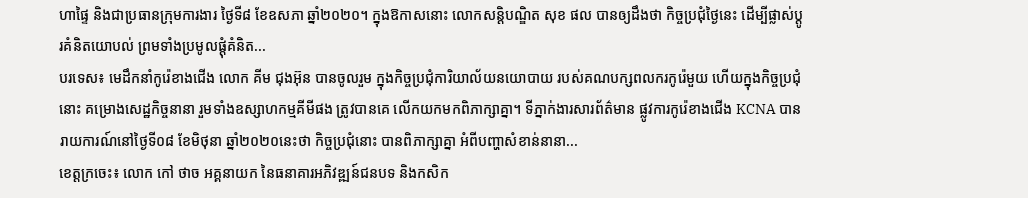ហាផ្ទៃ និងជាប្រធានក្រុមការងារ ថ្ងៃទី៨ ខែឧសភា ឆ្នាំ២០២០។ ក្នុងឱកាសនោះ លោកសន្តិបណ្ឌិត សុខ ផល បានឲ្យដឹងថា កិច្ចប្រជុំថ្ងៃនេះ ដើម្បីផ្លាស់ប្តូរគំនិតយោបល់ ព្រមទាំងប្រមូលផ្តុំគំនិត...
បរទេស៖ មេដឹកនាំកូរ៉េខាងជើង លោក គីម ជុងអ៊ុន បានចូលរួម ក្នុងកិច្ចប្រជុំការិយាល័យនយោបាយ របស់គណបក្សពលករកូរ៉េមួយ ហើយក្នុងកិច្ចប្រជុំនោះ គម្រោងសេដ្ឋកិច្ចនានា រួមទាំងឧស្សាហកម្មគីមីផង ត្រូវបានគេ លើកយកមកពិភាក្សាគ្នា។ ទីភ្នាក់ងារសារព័ត៌មាន ផ្លូវការកូរ៉េខាងជើង KCNA បានរាយការណ៍នៅថ្ងៃទី០៨ ខែមិថុនា ឆ្នាំ២០២០នេះថា កិច្ចប្រជុំនោះ បានពិភាក្សាគ្នា អំពីបញ្ហាសំខាន់នានា...
ខេត្តក្រចេះ៖ លោក កៅ ថាច អគ្គនាយក នៃធនាគារអភិវឌ្ឍន៍ជនបទ និងកសិក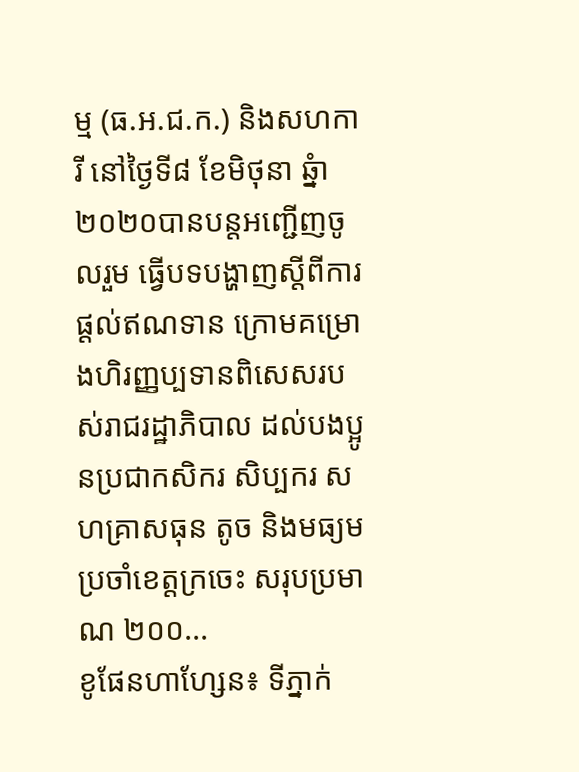ម្ម (ធ.អ.ជ.ក.) និងសហការី នៅថ្ងៃទី៨ ខែមិថុនា ឆ្នំា២០២០បានបន្តអញ្ជើញចូលរួម ធ្វើបទបង្ហាញស្តីពីការផ្តល់ឥណទាន ក្រោមគម្រោងហិរញ្ញប្បទានពិសេសរបស់រាជរដ្ឋាភិបាល ដល់បងប្អូនប្រជាកសិករ សិប្បករ សហគ្រាសធុន តូច និងមធ្យម ប្រចាំខេត្តក្រចេះ សរុបប្រមាណ ២០០...
ខូផែនហាហ្សែន៖ ទីភ្នាក់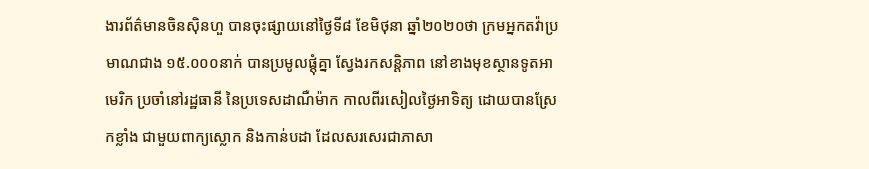ងារព័ត៌មានចិនស៊ិនហួ បានចុះផ្សាយនៅថ្ងៃទី៨ ខែមិថុនា ឆ្នាំ២០២០ថា ក្រមអ្នកតវ៉ាប្រមាណជាង ១៥.០០០នាក់ បានប្រមូលផ្តុំគ្នា ស្វែងរកសន្តិភាព នៅខាងមុខស្ថានទូតអាមេរិក ប្រចាំនៅរដ្ឋធានី នៃប្រទេសដាណឺម៉ាក កាលពីរសៀលថ្ងៃអាទិត្យ ដោយបានស្រែកខ្លាំង ជាមួយពាក្យស្លោក និងកាន់បដា ដែលសរសេរជាភាសា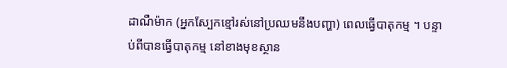ដាណឺម៉ាក (អ្នកស្បែកខ្មៅរស់នៅប្រឈមនឹងបញ្ហា) ពេលធ្វើបាតុកម្ម ។ បន្ទាប់ពីបានធ្វើបាតុកម្ម នៅខាងមុខស្ថាន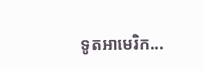ទូតអាមេរិក...